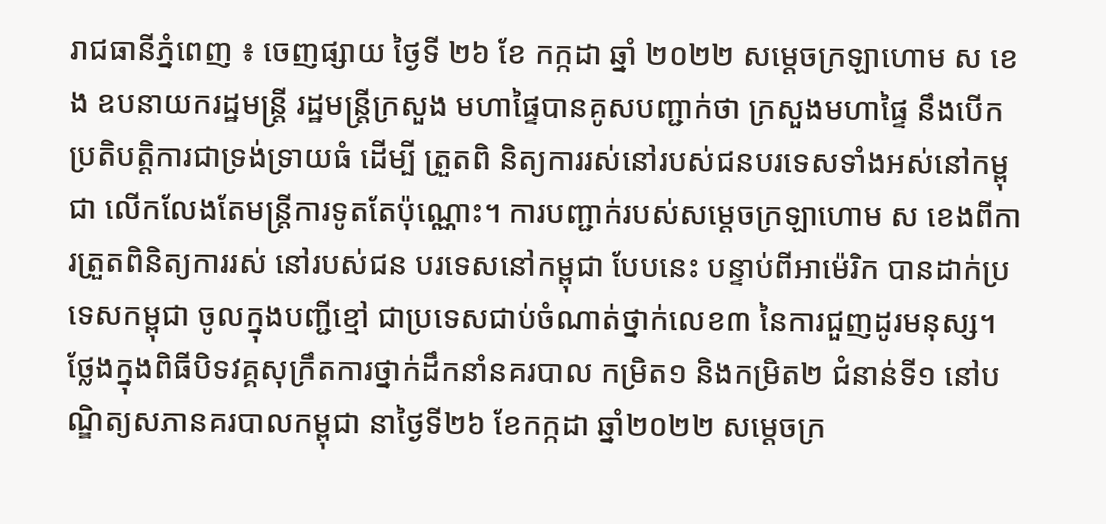រាជធានីភ្នំពេញ ៖ ចេញផ្សាយ ថ្ងៃទី ២៦ ខែ កក្កដា ឆ្នាំ ២០២២ សម្ដេចក្រឡាហោម ស ខេង ឧបនាយករដ្ឋមន្ដ្រី រដ្ឋមន្ដ្រីក្រសួង មហាផ្ទៃបានគូសបញ្ជាក់ថា ក្រសួងមហាផ្ទៃ នឹងបើកប្រតិបត្តិការជាទ្រង់ទ្រាយធំ ដើម្បី ត្រួតពិ និត្យការរស់នៅរបស់ជនបរទេសទាំងអស់នៅកម្ពុជា លើកលែងតែមន្រ្តីការទូតតែប៉ុណ្ណោះ។ ការបញ្ជាក់របស់សម្តេចក្រឡាហោម ស ខេងពីការត្រួតពិនិត្យការរស់ នៅរបស់ជន បរទេសនៅកម្ពុជា បែបនេះ បន្ទាប់ពីអាម៉េរិក បានដាក់ប្រទេសកម្ពុជា ចូលក្នុងបញ្ជីខ្មៅ ជាប្រទេសជាប់ចំណាត់ថ្នាក់លេខ៣ នៃការជួញដូរមនុស្ស។
ថ្លែងក្នុងពិធីបិទវគ្គសុក្រឹតការថ្នាក់ដឹកនាំនគរបាល កម្រិត១ និងកម្រិត២ ជំនាន់ទី១ នៅបណ្ឌិត្យសភានគរបាលកម្ពុជា នាថ្ងៃទី២៦ ខែកក្កដា ឆ្នាំ២០២២ សម្ដេចក្រ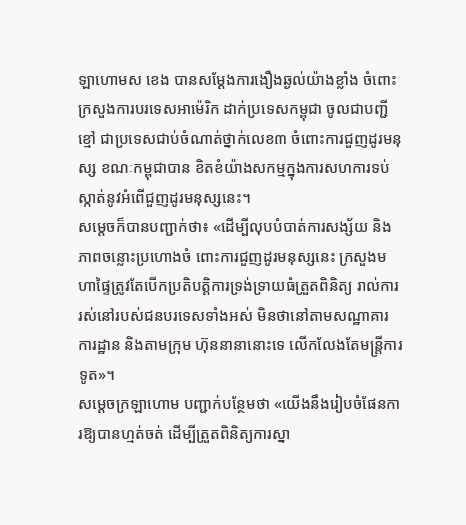ឡាហោមស ខេង បានសម្តែងការងឿងឆ្ងល់យ៉ាងខ្លាំង ចំពោះក្រសួងការបរទេសអាម៉េរិក ដាក់ប្រទេសកម្ពុជា ចូលជាបញ្ជីខ្មៅ ជាប្រទេសជាប់ចំណាត់ថ្នាក់លេខ៣ ចំពោះការជួញដូរមនុស្ស ខណៈកម្ពុជាបាន ខិតខំយ៉ាងសកម្មក្នុងការសហការទប់ស្កាត់នូវអំពើជួញដូរមនុស្សនេះ។
សម្ដេចក៏បានបញ្ជាក់ថា៖ «ដើម្បីលុបបំបាត់ការសង្ស័យ និងភាពចន្លោះប្រហោងចំ ពោះការជួញដូរមនុស្សនេះ ក្រសួងមហាផ្ទៃត្រូវតែបើកប្រតិបត្តិការទ្រង់ទ្រាយធំត្រួតពិនិត្យ រាល់ការរស់នៅរបស់ជនបរទេសទាំងអស់ មិនថានៅតាមសណ្ឋាគារ ការដ្ឋាន និងតាមក្រុម ហ៊ុននានានោះទេ លើកលែងតែមន្រ្តីការទូត»។
សម្ដេចក្រឡាហោម បញ្ជាក់បន្ថែមថា «យើងនឹងរៀបចំផែនការឱ្យបានហ្មត់ចត់ ដើម្បីត្រួតពិនិត្យការស្នា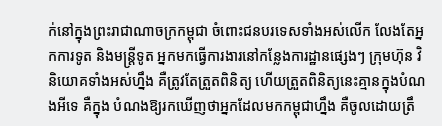ក់នៅក្នុងព្រះរាជាណាចក្រកម្ពុជា ចំពោះជនបរទេសទាំងអស់លើក លែងតែអ្នកការទូត និងមន្ដ្រីទូត អ្នកមកធ្វើការងារនៅកន្លែងការដ្ឋានផ្សេងៗ ក្រុមហ៊ុន វិនិយោគទាំងអស់ហ្នឹង គឺត្រូវតែត្រួតពិនិត្យ ហើយត្រួតពិនិត្យនេះគ្មានក្នុងបំណងអីទេ គឺក្នុង បំណងឱ្យរកឃើញថាអ្នកដែលមកកម្ពុជាហ្នឹង គឺចូលដោយត្រឹ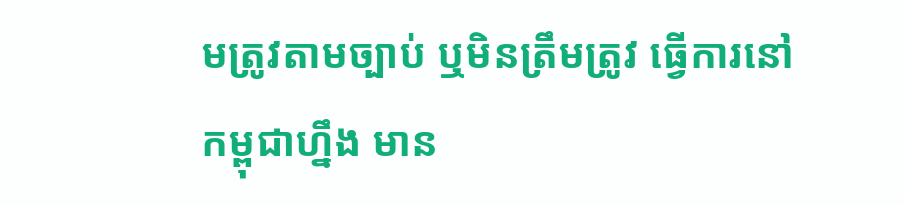មត្រូវតាមច្បាប់ ឬមិនត្រឹមត្រូវ ធ្វើការនៅកម្ពុជាហ្នឹង មាន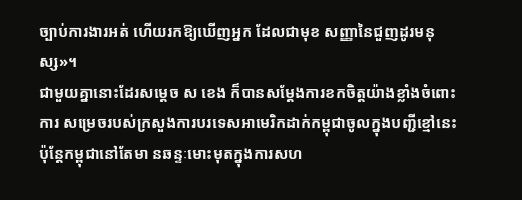ច្បាប់ការងារអត់ ហើយរកឱ្យឃើញអ្នក ដែលជាមុខ សញ្ញានៃជួញដូរមនុស្ស»។
ជាមួយគ្នានោះដែរសម្តេច ស ខេង ក៏បានសម្តែងការខកចិត្តយ៉ាងខ្លាំងចំពោះការ សម្រេចរបស់ក្រសួងការបរទេសអាមេរិកដាក់កម្ពុជាចូលក្នុងបញ្ជីខ្មៅនេះ ប៉ុន្តែកម្ពុជានៅតែមា នឆន្ទៈមោះមុតក្នុងការសហ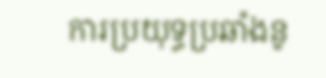ការប្រយុទ្ធប្រឆាំងនូ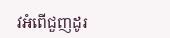វអំពើជួញដូរ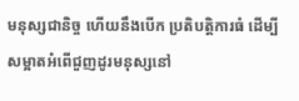មនុស្សជានិច្ច ហើយនឹងបើក ប្រតិបត្តិការធំ ដើម្បីសម្អាតអំពើជួញដូរមនុស្សនៅ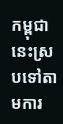កម្ពុជានេះស្របទៅតាមការ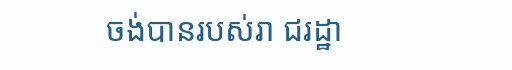ចង់បានរបស់រា ជរដ្ឋា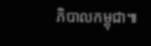ភិបាលកម្ពុជា៕